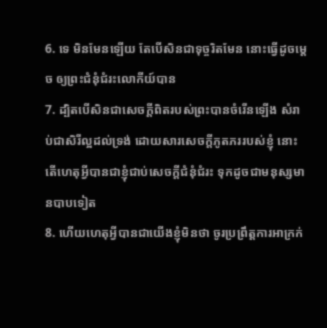6. ទេ មិនមែនឡើយ តែបើសិនជាទុច្ចរិតមែន នោះធ្វើដូចម្តេច ឲ្យព្រះជំនុំជំរះលោកីយ៍បាន
7. ដ្បិតបើសិនជាសេចក្តីពិតរបស់ព្រះបានចំរើនឡើង សំរាប់ជាសិរីល្អដល់ទ្រង់ ដោយសារសេចក្តីភូតភររបស់ខ្ញុំ នោះតើហេតុអ្វីបានជាខ្ញុំជាប់សេចក្តីជំនុំជំរះ ទុកដូចជាមនុស្សមានបាបទៀត
8. ហើយហេតុអ្វីបានជាយើងខ្ញុំមិនថា ចូរប្រព្រឹត្តការអាក្រក់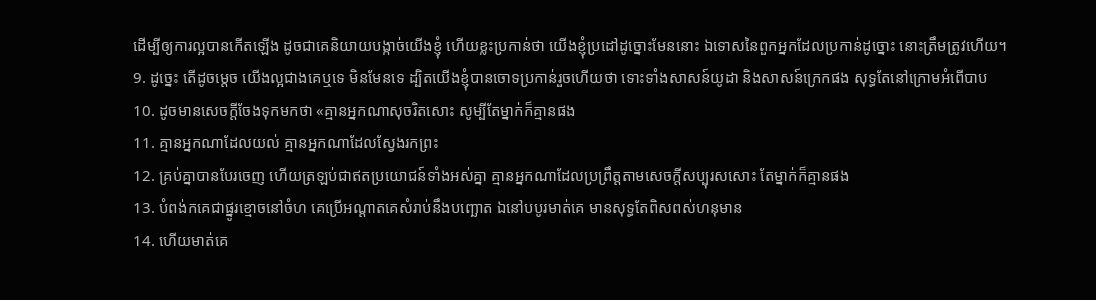ដើម្បីឲ្យការល្អបានកើតឡើង ដូចជាគេនិយាយបង្កាច់យើងខ្ញុំ ហើយខ្លះប្រកាន់ថា យើងខ្ញុំប្រដៅដូច្នោះមែននោះ ឯទោសនៃពួកអ្នកដែលប្រកាន់ដូច្នោះ នោះត្រឹមត្រូវហើយ។
9. ដូច្នេះ តើដូចម្តេច យើងល្អជាងគេឬទេ មិនមែនទេ ដ្បិតយើងខ្ញុំបានចោទប្រកាន់រួចហើយថា ទោះទាំងសាសន៍យូដា និងសាសន៍ក្រេកផង សុទ្ធតែនៅក្រោមអំពើបាប
10. ដូចមានសេចក្តីចែងទុកមកថា «គ្មានអ្នកណាសុចរិតសោះ សូម្បីតែម្នាក់ក៏គ្មានផង
11. គ្មានអ្នកណាដែលយល់ គ្មានអ្នកណាដែលស្វែងរកព្រះ
12. គ្រប់គ្នាបានបែរចេញ ហើយត្រឡប់ជាឥតប្រយោជន៍ទាំងអស់គ្នា គ្មានអ្នកណាដែលប្រព្រឹត្តតាមសេចក្តីសប្បុរសសោះ តែម្នាក់ក៏គ្មានផង
13. បំពង់កគេជាផ្នូរខ្មោចនៅចំហ គេប្រើអណ្តាតគេសំរាប់នឹងបញ្ឆោត ឯនៅបបូរមាត់គេ មានសុទ្ធតែពិសពស់ហនុមាន
14. ហើយមាត់គេ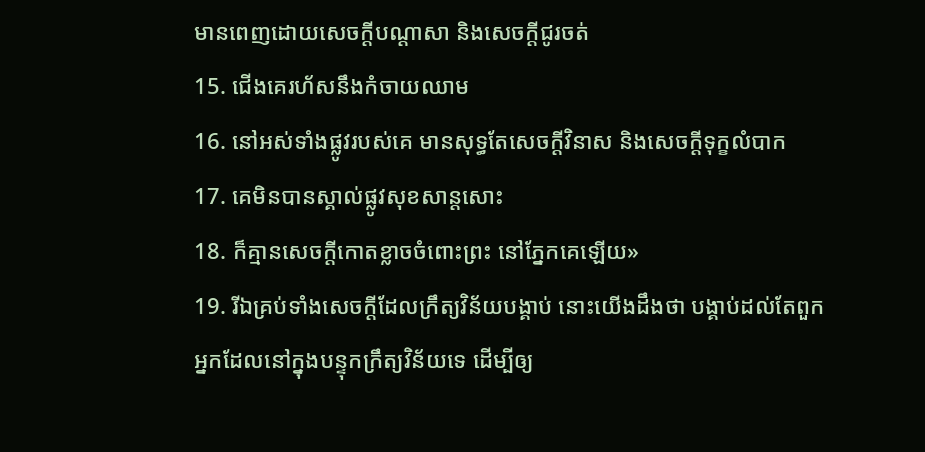មានពេញដោយសេចក្តីបណ្តាសា និងសេចក្តីជូរចត់
15. ជើងគេរហ័សនឹងកំចាយឈាម
16. នៅអស់ទាំងផ្លូវរបស់គេ មានសុទ្ធតែសេចក្តីវិនាស និងសេចក្តីទុក្ខលំបាក
17. គេមិនបានស្គាល់ផ្លូវសុខសាន្តសោះ
18. ក៏គ្មានសេចក្តីកោតខ្លាចចំពោះព្រះ នៅភ្នែកគេឡើយ»
19. រីឯគ្រប់ទាំងសេចក្តីដែលក្រឹត្យវិន័យបង្គាប់ នោះយើងដឹងថា បង្គាប់ដល់តែពួកអ្នកដែលនៅក្នុងបន្ទុកក្រឹត្យវិន័យទេ ដើម្បីឲ្យ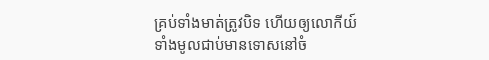គ្រប់ទាំងមាត់ត្រូវបិទ ហើយឲ្យលោកីយ៍ទាំងមូលជាប់មានទោសនៅចំ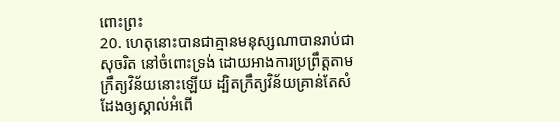ពោះព្រះ
20. ហេតុនោះបានជាគ្មានមនុស្សណាបានរាប់ជាសុចរិត នៅចំពោះទ្រង់ ដោយអាងការប្រព្រឹត្តតាមក្រឹត្យវិន័យនោះឡើយ ដ្បិតក្រឹត្យវិន័យគ្រាន់តែសំដែងឲ្យស្គាល់អំពើ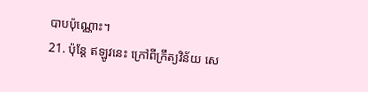បាបប៉ុណ្ណោះ។
21. ប៉ុន្តែ ឥឡូវនេះ ក្រៅពីក្រឹត្យវិន័យ សេ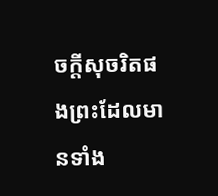ចក្តីសុចរិតផងព្រះដែលមានទាំង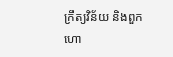ក្រឹត្យវិន័យ និងពួកហោ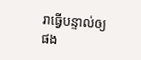រាធ្វើបន្ទាល់ឲ្យផង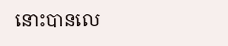នោះបានលេ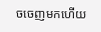ចចេញមកហើយ